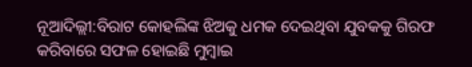ନୂଆଦିଲ୍ଲୀ:ବିରାଟ କୋହଲିଙ୍କ ଝିଅକୁ ଧମକ ଦେଇଥିବା ଯୁବକକୁ ଗିରଫ କରିବାରେ ସଫଳ ହୋଇଛି ମୁମ୍ବାଇ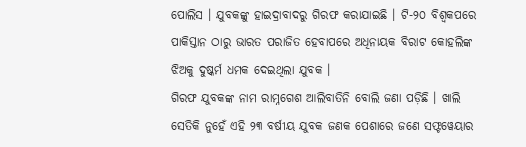ପୋଲିସ । ଯୁବକଙ୍କୁ ହାଇଦ୍ରାବାଦରୁ ଗିରଫ କରାଯାଇଛି । ଟି-୨୦ ବିଶ୍ବକପରେ ପାକିସ୍ତାନ ଠାରୁ ଭାରତ ପରାଜିତ ହେବାପରେ ଅଧିନାୟକ ବିରାଟ କୋହଲିଙ୍କ ଝିଅକୁ ଦୁଷ୍କର୍ମ ଧମକ ଦେଇଥିଲା ଯୁବକ ।
ଗିରଫ ଯୁବକଙ୍କ ନାମ ରାମ୍ନଗେଶ ଆଲିବାତିନି ବୋଲି ଜଣା ପଡ଼ିଛି । ଖାଲି ସେତିକି ନୁହେଁ ଏହି ୨୩ ବର୍ଷୀୟ ଯୁବକ ଜଣକ ପେଶାରେ ଜଣେ ସଫ୍ଟୱେୟାର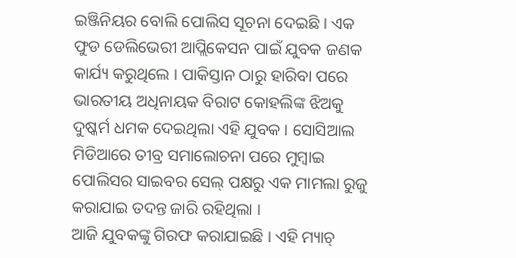ଇଞ୍ଜିନିୟର ବୋଲି ପୋଲିସ ସୂଚନା ଦେଇଛି । ଏକ ଫୁଡ ଡେଲିଭେରୀ ଆପ୍ଲିକେସନ ପାଇଁ ଯୁବକ ଜଣକ କାର୍ଯ୍ୟ କରୁଥିଲେ । ପାକିସ୍ତାନ ଠାରୁ ହାରିବା ପରେ ଭାରତୀୟ ଅଧିନାୟକ ବିରାଟ କୋହଲିଙ୍କ ଝିଅକୁ ଦୁଷ୍କର୍ମ ଧମକ ଦେଇଥିଲା ଏହି ଯୁବକ । ସୋସିଆଲ ମିଡିଆରେ ତୀବ୍ର ସମାଲୋଚନା ପରେ ମୁମ୍ବାଇ ପୋଲିସର ସାଇବର ସେଲ୍ ପକ୍ଷରୁ ଏକ ମାମଲା ରୁଜୁ କରାଯାଇ ତଦନ୍ତ ଜାରି ରହିଥିଲା ।
ଆଜି ଯୁବକଙ୍କୁ ଗିରଫ କରାଯାଇଛି । ଏହି ମ୍ୟାଚ୍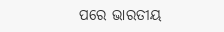ପରେ ଭାରତୀୟ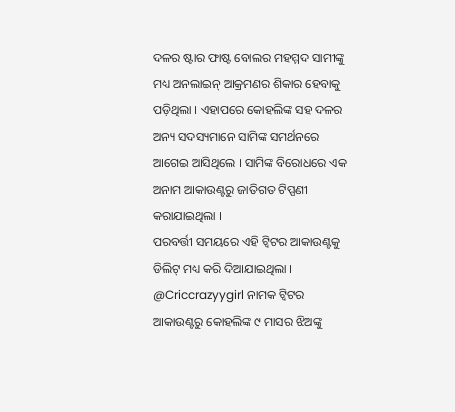ଦଳର ଷ୍ଟାର ଫାଷ୍ଟ ବୋଲର ମହମ୍ମଦ ସାମୀଙ୍କୁ ମଧ୍ୟ ଅନଲାଇନ୍ ଆକ୍ରମଣର ଶିକାର ହେବାକୁ ପଡ଼ିଥିଲା । ଏହାପରେ କୋହଲିଙ୍କ ସହ ଦଳର ଅନ୍ୟ ସଦସ୍ୟମାନେ ସାମିଙ୍କ ସମର୍ଥନରେ ଆଗେଇ ଆସିଥିଲେ । ସାମିଙ୍କ ବିରୋଧରେ ଏକ ଅନାମ ଆକାଉଣ୍ଟରୁ ଜାତିଗତ ଟିପ୍ପଣୀ କରାଯାଇଥିଲା ।
ପରବର୍ତ୍ତୀ ସମୟରେ ଏହି ଟ୍ବିଟର ଆକାଉଣ୍ଟକୁ ଡିଲିଟ୍ ମଧ୍ୟ କରି ଦିଆଯାଇଥିଲା । @Criccrazyygirl ନାମକ ଟ୍ବିଟର ଆକାଉଣ୍ଟରୁ କୋହଲିଙ୍କ ୯ ମାସର ଝିଅଙ୍କୁ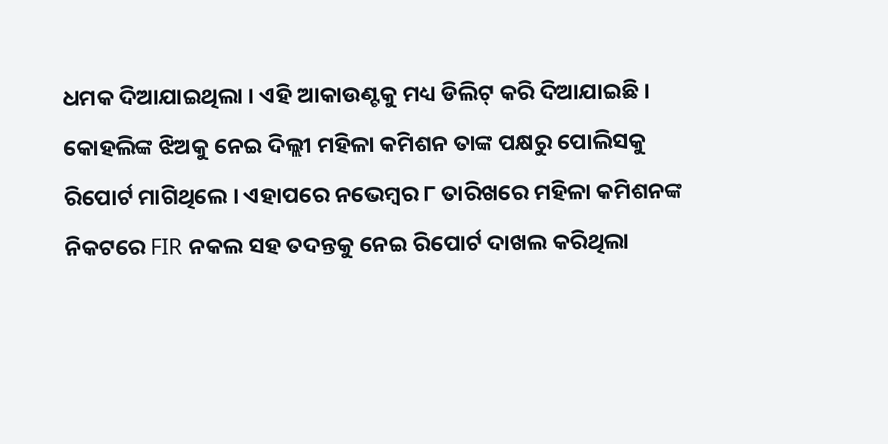ଧମକ ଦିଆଯାଇଥିଲା । ଏହି ଆକାଉଣ୍ଟକୁ ମଧ୍ୟ ଡିଲିଟ୍ କରି ଦିଆଯାଇଛି । କୋହଲିଙ୍କ ଝିଅକୁ ନେଇ ଦିଲ୍ଲୀ ମହିଳା କମିଶନ ତାଙ୍କ ପକ୍ଷରୁ ପୋଲିସକୁ ରିପୋର୍ଟ ମାଗିଥିଲେ । ଏହାପରେ ନଭେମ୍ବର ୮ ତାରିଖରେ ମହିଳା କମିଶନଙ୍କ ନିକଟରେ FIR ନକଲ ସହ ତଦନ୍ତକୁ ନେଇ ରିପୋର୍ଟ ଦାଖଲ କରିଥିଲା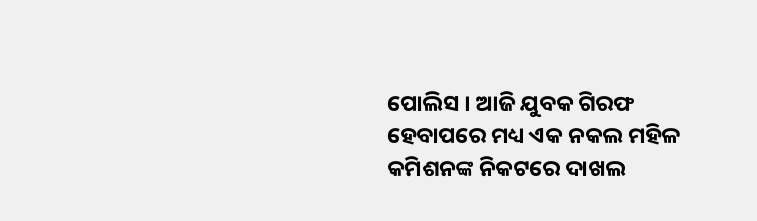ପୋଲିସ । ଆଜି ଯୁବକ ଗିରଫ ହେବାପରେ ମଧ୍ୟ ଏକ ନକଲ ମହିଳ କମିଶନଙ୍କ ନିକଟରେ ଦାଖଲ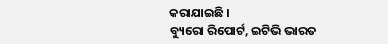କରାଯାଇଛି ।
ବ୍ୟୁରୋ ରିପୋର୍ଟ, ଇଟିଭି ଭାରତ